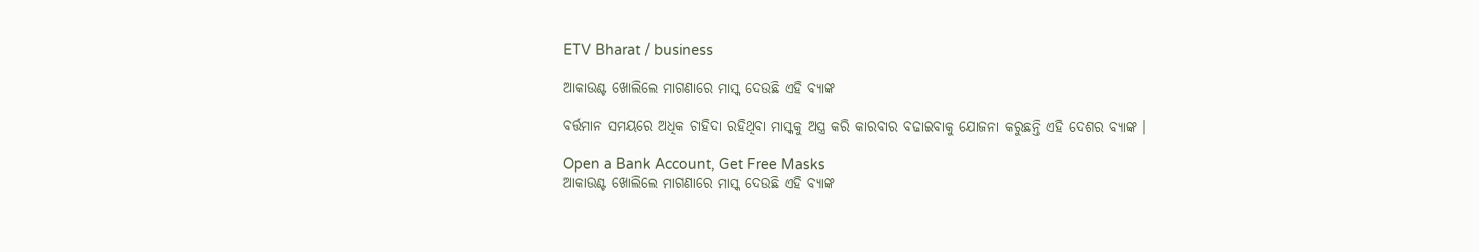ETV Bharat / business

ଆକାଉଣ୍ଟ ଖୋଲିଲେ ମାଗଣାରେ ମାସ୍କ ଦେଉଛି ଏହି ବ୍ୟାଙ୍କ

ବର୍ତ୍ତମାନ ସମୟରେ ଅଧିକ ଚାହିଦା ରହିଥିବା ମାସ୍କକୁ ଅସ୍ତ୍ର କରି କାରବାର ବଢାଇବାକୁ ଯୋଜନା କରୁଛନ୍ତି ଏହି ଦେଶର ବ୍ୟାଙ୍କ ।

Open a Bank Account, Get Free Masks
ଆକାଉଣ୍ଟ ଖୋଲିଲେ ମାଗଣାରେ ମାସ୍କ ଦେଉଛି ଏହି ବ୍ୟାଙ୍କ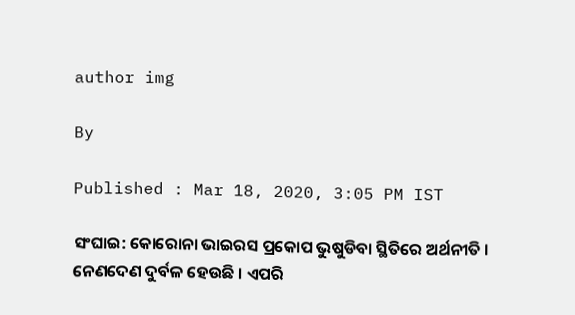author img

By

Published : Mar 18, 2020, 3:05 PM IST

ସଂଘାଇ: କୋରୋନା ଭାଇରସ ପ୍ରକୋପ ଭୁଷୁଡିବା ସ୍ଥିତିରେ ଅର୍ଥନୀତି । ନେଣଦେଣ ଦୁର୍ବଳ ହେଉଛି । ଏପରି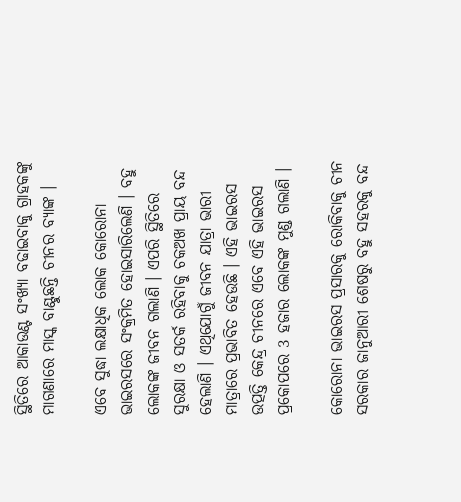ସ୍ଥିତିରେ ଆକାଉଣ୍ଟ ସଂଖ୍ୟା ବଢାଇବାକୁ ଗ୍ରାହକଙ୍କୁ ମାଗଣାରେ ମାସ୍କ ବାଣ୍ଟୁଛନ୍ତି ଚୀନର ବ୍ୟାଙ୍କ ।

ଏବେ ସୁଦ୍ଧା ଲକ୍ଷାଧିକ ଲୋକ କୋରୋନା ଭାଇରସରେ ସଂକ୍ରମିତ ହୋଇସାରିଲେଣି । ବହୁ ଲୋକଙ୍କ ଜୀବନ ଗଲାଣି । ଏପରି ସ୍ଥିତିରେ ସୁରକ୍ଷା ଓ ସତର୍କ ରହିବାକୁ ଚକଅଖ ପ୍ରାୟ ବନ୍ଦ ହେଲାଣି । ଏଥିଯୋଗୁଁ ଜୀବନ ଯାତ୍ରା ଭାରୀ ମାତ୍ରାରେ ପ୍ରଭାବିତ ହେଉଛି । ଏହି ଭାଇରସ ଉତ୍ପତ୍ତି କେନ୍ଦ୍ର ଚୀନରେ ଏବେ ଏହି ଭାଇରସ ପ୍ରକୋପରେ 3 ହଜାର ଲୋକଙ୍କ ମୁଣ୍ଡ ଗଲାଣି ।

କୋରୋନା ଭାଇରସ ପ୍ରସାରକୁ ରୋକିବାକୁ ଚୀନ ସରକାର ଜାନୁଆରୀ ଶେଷରୁ ବହୁ ସହରକୁ ବନ୍ଦ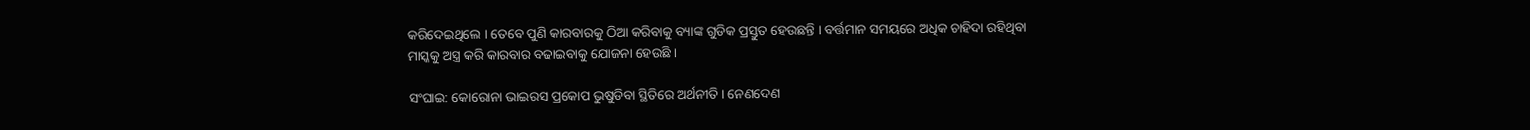କରିଦେଇଥିଲେ । ତେବେ ପୁଣି କାରବାରକୁ ଠିଆ କରିବାକୁ ବ୍ୟାଙ୍କ ଗୁଡିକ ପ୍ରସ୍ତୁତ ହେଉଛନ୍ତି । ବର୍ତ୍ତମାନ ସମୟରେ ଅଧିକ ଚାହିଦା ରହିଥିବା ମାସ୍କକୁ ଅସ୍ତ୍ର କରି କାରବାର ବଢାଇବାକୁ ଯୋଜନା ହେଉଛି ।

ସଂଘାଇ: କୋରୋନା ଭାଇରସ ପ୍ରକୋପ ଭୁଷୁଡିବା ସ୍ଥିତିରେ ଅର୍ଥନୀତି । ନେଣଦେଣ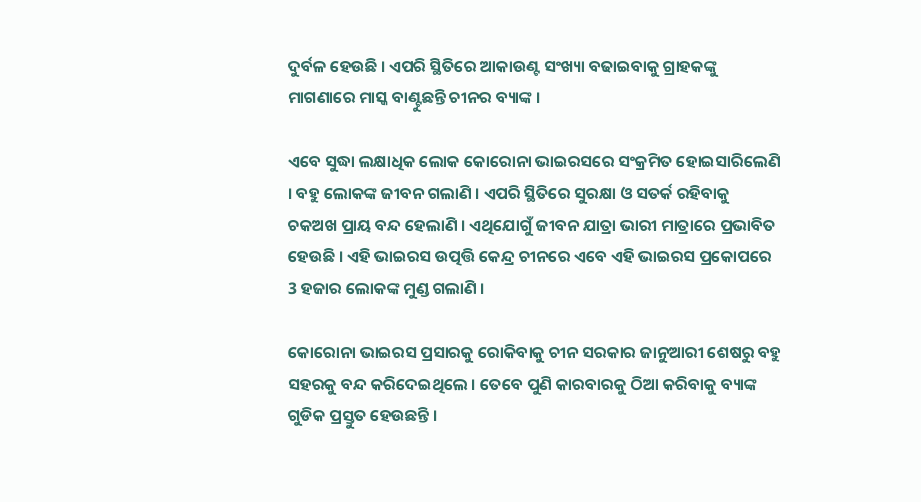ଦୁର୍ବଳ ହେଉଛି । ଏପରି ସ୍ଥିତିରେ ଆକାଉଣ୍ଟ ସଂଖ୍ୟା ବଢାଇବାକୁ ଗ୍ରାହକଙ୍କୁ ମାଗଣାରେ ମାସ୍କ ବାଣ୍ଟୁଛନ୍ତି ଚୀନର ବ୍ୟାଙ୍କ ।

ଏବେ ସୁଦ୍ଧା ଲକ୍ଷାଧିକ ଲୋକ କୋରୋନା ଭାଇରସରେ ସଂକ୍ରମିତ ହୋଇସାରିଲେଣି । ବହୁ ଲୋକଙ୍କ ଜୀବନ ଗଲାଣି । ଏପରି ସ୍ଥିତିରେ ସୁରକ୍ଷା ଓ ସତର୍କ ରହିବାକୁ ଚକଅଖ ପ୍ରାୟ ବନ୍ଦ ହେଲାଣି । ଏଥିଯୋଗୁଁ ଜୀବନ ଯାତ୍ରା ଭାରୀ ମାତ୍ରାରେ ପ୍ରଭାବିତ ହେଉଛି । ଏହି ଭାଇରସ ଉତ୍ପତ୍ତି କେନ୍ଦ୍ର ଚୀନରେ ଏବେ ଏହି ଭାଇରସ ପ୍ରକୋପରେ 3 ହଜାର ଲୋକଙ୍କ ମୁଣ୍ଡ ଗଲାଣି ।

କୋରୋନା ଭାଇରସ ପ୍ରସାରକୁ ରୋକିବାକୁ ଚୀନ ସରକାର ଜାନୁଆରୀ ଶେଷରୁ ବହୁ ସହରକୁ ବନ୍ଦ କରିଦେଇଥିଲେ । ତେବେ ପୁଣି କାରବାରକୁ ଠିଆ କରିବାକୁ ବ୍ୟାଙ୍କ ଗୁଡିକ ପ୍ରସ୍ତୁତ ହେଉଛନ୍ତି ।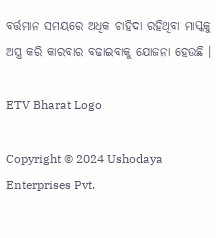ବର୍ତ୍ତମାନ ସମୟରେ ଅଧିକ ଚାହିଦା ରହିଥିବା ମାସ୍କକୁ ଅସ୍ତ୍ର କରି କାରବାର ବଢାଇବାକୁ ଯୋଜନା ହେଉଛି ।

ETV Bharat Logo

Copyright © 2024 Ushodaya Enterprises Pvt.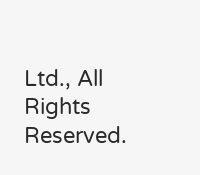Ltd., All Rights Reserved.